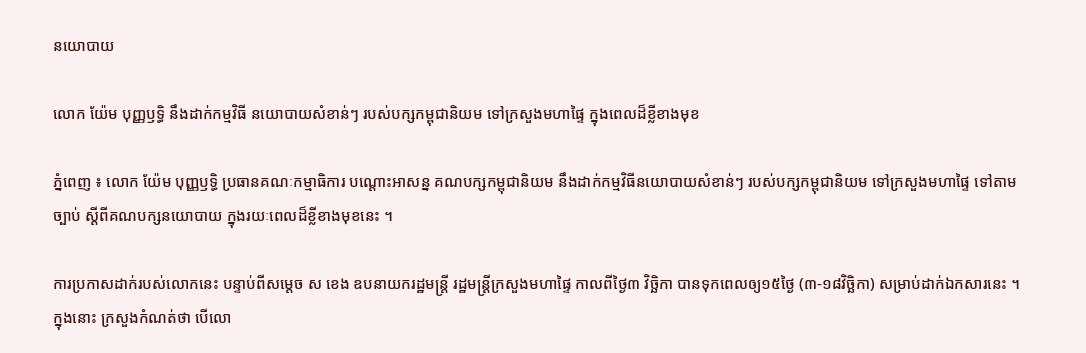នយោបាយ

លោក យ៉ែម បុញ្ញឫទ្ធិ នឹងដាក់កម្មវិធី នយោបាយសំខាន់ៗ របស់បក្សកម្ពុជានិយម ទៅក្រសួងមហាផ្ទៃ ក្នុងពេលដ៏ខ្លីខាងមុខ

ភ្នំពេញ ៖ លោក យ៉ែម បុញ្ញឫទ្ធិ ប្រធានគណៈកម្មាធិការ បណ្តោះអាសន្ន គណបក្សកម្ពុជានិយម នឹងដាក់កម្មវិធីនយោបាយសំខាន់ៗ របស់បក្សកម្ពុជានិយម ទៅក្រសួងមហាផ្ទៃ ទៅតាមច្បាប់ ស្តីពីគណបក្សនយោបាយ ក្នុងរយៈពេលដ៏ខ្លីខាងមុខនេះ ។

ការប្រកាសដាក់របស់លោកនេះ បន្ទាប់ពីសម្តេច ស ខេង ឧបនាយករដ្ឋមន្រ្តី រដ្ឋមន្រ្តីក្រសួងមហាផ្ទៃ កាលពីថ្ងៃ៣ វិច្ឆិកា បានទុកពេលឲ្យ១៥ថ្ងៃ (៣-១៨វិច្ឆិកា) សម្រាប់ដាក់ឯកសារនេះ ។ ក្នុងនោះ ក្រសួងកំណត់ថា បើលោ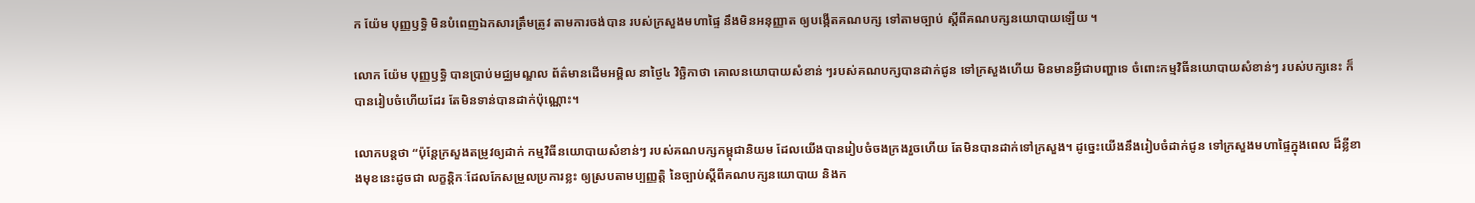ក យ៉ែម បុញ្ញឫទ្ធិ មិនបំពេញឯកសារត្រឹមត្រូវ តាមការចង់បាន របស់ក្រសួងមហាផ្ទៃ នឹងមិនអនុញ្ញាត ឲ្យបង្កើតគណបក្ស ទៅតាមច្បាប់ ស្តីពីគណបក្សនយោបាយឡើយ ។

លោក យ៉ែម បុញ្ញឫទ្ធិ បានប្រាប់មជ្ឈមណ្ឌល ព័ត៌មានដើមអម្ពិល នាថ្ងៃ៤ វិច្ឆិកាថា គោលនយោបាយសំខាន់ ៗរបស់គណបក្សបានដាក់ជូន ទៅក្រសួងហើយ មិនមានអ្វីជាបញ្ហាទេ ចំពោះកម្មវិធីនយោបាយសំខាន់ៗ របស់បក្សនេះ ក៏បានរៀបចំហើយដែរ តែមិនទាន់បានដាក់ប៉ុណ្ណោះ។

លោកបន្តថា “ប៉ុន្តែក្រសួងតម្រូវឲ្យដាក់ កម្មវិធីនយោបាយសំខាន់ៗ របស់គណបក្សកម្ពុជានិយម ដែលយើងបានរៀបចំចងក្រងរួចហើយ តែមិនបានដាក់ទៅក្រសួង។ ដូច្នេះយើងនឹងរៀបចំដាក់ជូន ទៅក្រសួងមហាផ្ទៃក្នុងពេល ដ៏ខ្លីខាងមុខនេះដូចជា លក្ខន្តិកៈដែលកែសម្រួលប្រការខ្លះ ឲ្យស្របតាមប្បញ្ញត្តិ នៃច្បាប់ស្ដីពីគណបក្សនយោបាយ និងក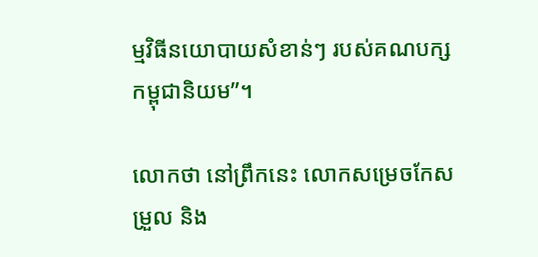ម្មវិធីនយោបាយសំខាន់ៗ របស់គណបក្សកម្ពុជានិយម”។

លោកថា នៅព្រឹកនេះ លោកសម្រេចកែសម្រួល និង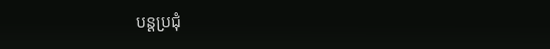បន្តប្រជុំ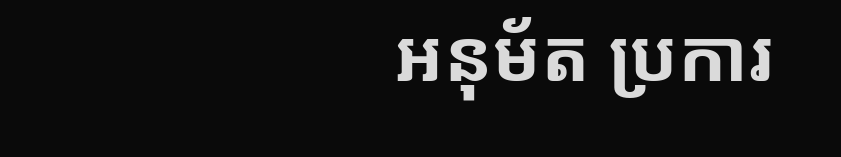អនុម័ត ប្រការ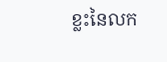ខ្លះនៃលក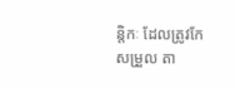ន្តិកៈ ដែលត្រូវកែសម្រួល តា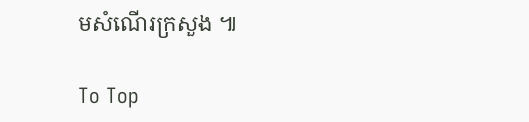មសំណើរក្រសួង ៕

To Top